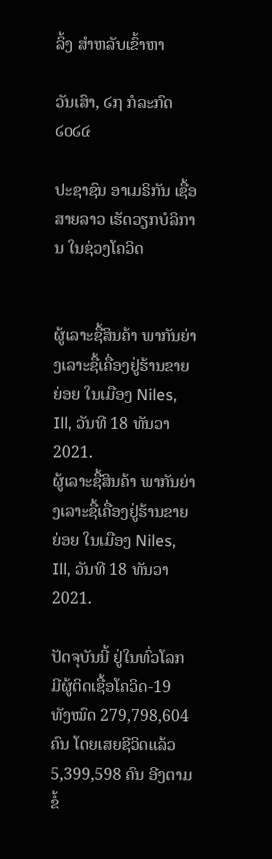ລິ້ງ ສຳຫລັບເຂົ້າຫາ

ວັນເສົາ, ໒໗ ກໍລະກົດ ໒໐໒໔

ປະຊາຊົນ ອາເມຣິກັນ ເຊື້ອສາຍລາວ ເຮັດວຽກບໍລິການ ໃນຊ່ວງໂຄວິດ


ຜູ້ເລາະຊື້ສິນຄ້າ ພາກັນຍ່າງເລາະຊື້ເຄື່ອງຢູ່ຮ້ານຂາຍຍ່ອຍ ໃນເມືອງ Niles, Ill, ວັນທີ 18 ທັນວາ 2021.
ຜູ້ເລາະຊື້ສິນຄ້າ ພາກັນຍ່າງເລາະຊື້ເຄື່ອງຢູ່ຮ້ານຂາຍຍ່ອຍ ໃນເມືອງ Niles, Ill, ວັນທີ 18 ທັນວາ 2021.

ປັດຈຸບັນນີ້ ຢູ່ໃນທົ່ວໂລກມີຜູ້ຕິດເຊື້ອໂຄວິດ-19 ທັງໝົດ 279,798,604 ຄົນ ໂດຍເສຍຊີວິດແລ້ວ 5,399,598 ຄົນ ອີງຕາມຂໍ້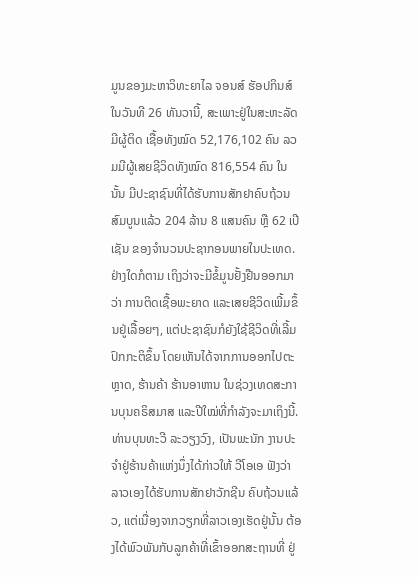ມູນຂອງມະຫາວິທະຍາໄລ ຈອນສ໌ ຮັອປກິນສ໌ ໃນວັນທີ 26 ທັນວານີ້, ສະເພາະຢູ່ໃນສະຫະລັດ ມີຜູ້ຕິດ ເຊື້ອທັງໝົດ 52,176,102 ຄົນ ລວມມີຜູ້ເສຍຊີວິດທັງໝົດ 816,554 ຄົນ ໃນນັ້ນ ມີປະຊາຊົນທີ່ໄດ້ຮັບການສັກຢາຄົບຖ້ວນສົມບູນແລ້ວ 204 ລ້ານ 8 ແສນຄົນ ຫຼື 62 ເປີເຊັນ ຂອງຈໍານວນປະຊາກອນພາຍໃນປະເທດ. ຢ່າງໃດກໍຕາມ ເຖິງວ່າຈະມີຂໍ້ມູນຢັ້ງຢືນອອກມາວ່າ ການຕິດເຊື້ອພະຍາດ ແລະເສຍຊີວິດເພີ້ມຂຶ້ນຢູ່ເລື້ອຍໆ, ແຕ່ປະຊາຊົນກໍຍັງໃຊ້ຊີວິດທີ່ເລີ້ມປົກກະຕິຂຶ້ນ ໂດຍເຫັນໄດ້ຈາກການອອກໄປຕະຫຼາດ, ຮ້ານຄ້າ ຮ້ານອາຫານ ໃນຊ່ວງເທດສະການບຸນຄຣິສມາສ ແລະປີໃໝ່ທີ່ກໍາລັງຈະມາເຖິງນີ້. ທ່ານບຸນທະວີ ລະວຽງວົງ, ເປັນພະນັກ ງານປະຈໍາຢູ່ຮ້ານຄ້າແຫ່ງນຶ່ງໄດ້ກ່າວໃຫ້ ວີໂອເອ ຟັງວ່າ ລາວເອງໄດ້ຮັບການສັກຢາວັກຊີນ ຄົບຖ້ວນແລ້ວ, ແຕ່ເນື່ອງຈາກວຽກທີ່ລາວເອງເຮັດຢູ່ນັ້ນ ຕ້ອງໄດ້ພົວພັນກັບລູກຄ້າທີ່ເຂົ້າອອກສະຖານທີ່ ຢູ່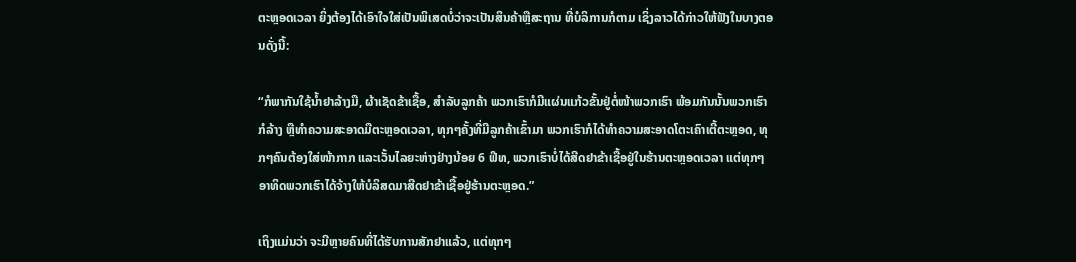ຕະຫຼອດເວລາ ຍິ່ງຕ້ອງໄດ້ເອົາໃຈໃສ່ເປັນພິເສດບໍ່ວ່າຈະເປັນສິນຄ້າຫຼືສະຖານ ທີ່ບໍລິການກໍຕາມ ເຊິ່ງລາວໄດ້ກ່າວໃຫ້ຟັງໃນບາງຕອນດັ່ງນີ້:

“ກໍພາກັນໃຊ້ນໍ້າຢາລ້າງມື, ຜ້າເຊັດຂ້າເຊື້ອ, ສໍາລັບລູກຄ້າ ພວກເຮົາກໍມີແຜ່ນແກ້ວຂັ້ນຢູ່ຕໍ່ໜ້າພວກເຮົາ ພ້ອມກັນນັ້ນພວກເຮົາກໍລ້າງ ຫຼືທໍາຄວາມສະອາດມືຕະຫຼອດເວລາ, ທຸກໆຄັ້ງທີ່ມີລູກຄ້າເຂົ້າມາ ພວກເຮົາກໍໄດ້ທໍາຄວາມສະອາດໂຕະເຄົາເຕີ້ຕະຫຼອດ, ທຸກໆຄົນຕ້ອງໃສ່ໜ້າກາກ ແລະເວັ້ນໄລຍະຫ່າງຢ່າງນ້ອຍ 6 ຟີທ, ພວກເຮົາບໍ່ໄດ້ສີດຢາຂ້າເຊື້ອຢູ່ໃນຮ້ານຕະຫຼອດເວລາ ແຕ່ທຸກໆອາທິດພວກເຮົາໄດ້ຈ້າງໃຫ້ບໍລິສດມາສີດຢາຂ້າເຊື້ອຢູ່ຮ້ານຕະຫຼອດ.”

ເຖິງແມ່ນວ່າ ຈະມີຫຼາຍຄົນທີ່ໄດ້ຮັບການສັກຢາແລ້ວ, ແຕ່ທຸກໆ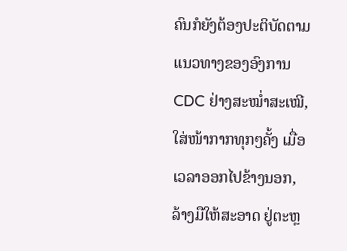ຄົນກໍຍັງຕ້ອງປະຕິບັດຕາມແນວທາງຂອງອົງການ CDC ຢ່າງສະໝໍ່າສະເໝີ, ໃສ່ໜ້າກາກທຸກໆຄັ້ງ ເມື່ອເວລາອອກໄປຂ້າງນອກ, ລ້າງມືໃຫ້ສະອາດ ຢູ່ຕະຫຼ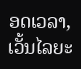ອດເວລາ, ເວັ້ນໄລຍະ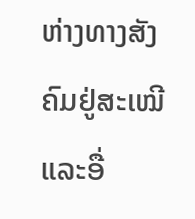ຫ່າງທາງສັງຄົມຢູ່ສະເໝີ ແລະອື່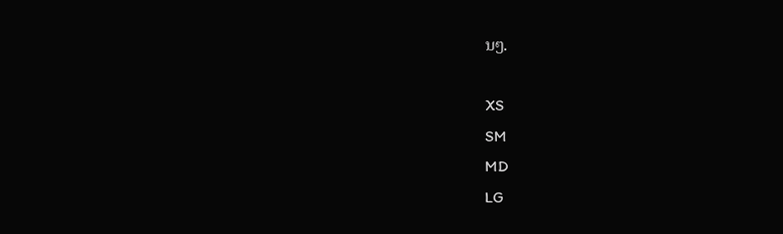ນໆ.

XS
SM
MD
LG